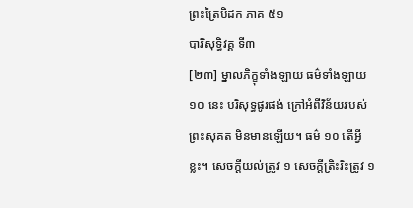ព្រះត្រៃបិដក ភាគ ៥១
បារិសុទ្ធិវគ្គ ទី៣
[២៣] ម្នាលភិក្ខុទាំងឡាយ ធម៌ទាំងឡាយ ១០ នេះ បរិសុទ្ធផូរផង់ ក្រៅអំពីវិន័យរបស់ព្រះសុគត មិនមានឡើយ។ ធម៌ ១០ តើអ្វីខ្លះ។ សេចក្តីយល់ត្រូវ ១ សេចក្តីត្រិះរិះត្រូវ ១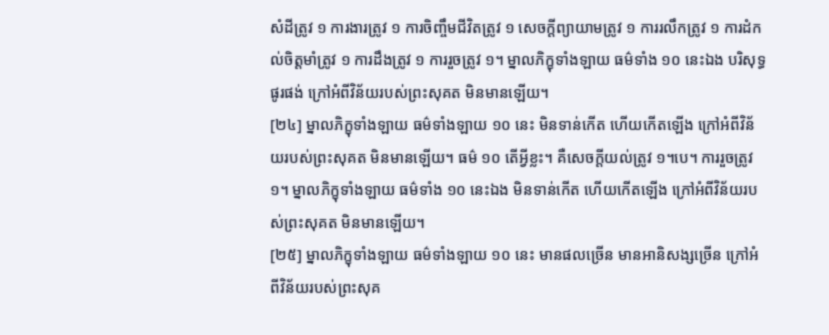សំដីត្រូវ ១ ការងារត្រូវ ១ ការចិញ្ចឹមជីវិតត្រូវ ១ សេចក្តីព្យាយាមត្រូវ ១ ការរលឹកត្រូវ ១ ការដំកល់ចិត្តមាំត្រូវ ១ ការដឹងត្រូវ ១ ការរួចត្រូវ ១។ ម្នាលភិក្ខុទាំងឡាយ ធម៌ទាំង ១០ នេះឯង បរិសុទ្ធផូរផង់ ក្រៅអំពីវិន័យរបស់ព្រះសុគត មិនមានឡើយ។
[២៤] ម្នាលភិក្ខុទាំងឡាយ ធម៌ទាំងឡាយ ១០ នេះ មិនទាន់កើត ហើយកើតឡើង ក្រៅអំពីវិន័យរបស់ព្រះសុគត មិនមានឡើយ។ ធម៌ ១០ តើអ្វីខ្លះ។ គឺសេចក្តីយល់ត្រូវ ១។បេ។ ការរួចត្រូវ ១។ ម្នាលភិក្ខុទាំងឡាយ ធម៌ទាំង ១០ នេះឯង មិនទាន់កើត ហើយកើតឡើង ក្រៅអំពីវិន័យរបស់ព្រះសុគត មិនមានឡើយ។
[២៥] ម្នាលភិក្ខុទាំងឡាយ ធម៌ទាំងឡាយ ១០ នេះ មានផលច្រើន មានអានិសង្សច្រើន ក្រៅអំពីវិន័យរបស់ព្រះសុគ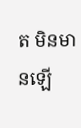ត មិនមានឡើ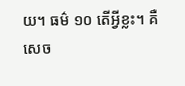យ។ ធម៌ ១០ តើអ្វីខ្លះ។ គឺសេច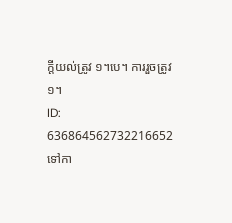ក្តីយល់ត្រូវ ១។បេ។ ការរួចត្រូវ ១។
ID: 636864562732216652
ទៅកា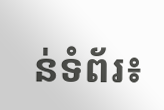ន់ទំព័រ៖